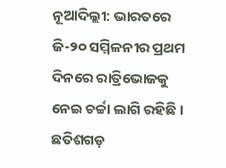ନୂଆଦିଲ୍ଲୀ: ଭାରତରେ ଜି-୨୦ ସମ୍ମିଳନୀର ପ୍ରଥମ ଦିନରେ ରାତ୍ରିଭୋଜକୁ ନେଇ ଚର୍ଚ୍ଚା ଲାଗି ରହିଛି । ଛତିଶଗଡ଼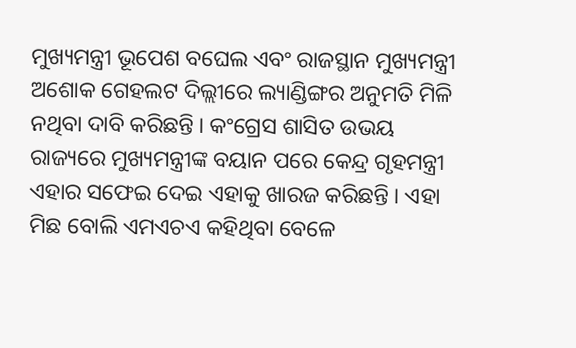ମୁଖ୍ୟମନ୍ତ୍ରୀ ଭୂପେଶ ବଘେଲ ଏବଂ ରାଜସ୍ଥାନ ମୁଖ୍ୟମନ୍ତ୍ରୀ ଅଶୋକ ଗେହଲଟ ଦିଲ୍ଲୀରେ ଲ୍ୟାଣ୍ଡିଙ୍ଗର ଅନୁମତି ମିଳି ନଥିବା ଦାବି କରିଛନ୍ତି । କଂଗ୍ରେସ ଶାସିତ ଉଭୟ ରାଜ୍ୟରେ ମୁଖ୍ୟମନ୍ତ୍ରୀଙ୍କ ବୟାନ ପରେ କେନ୍ଦ୍ର ଗୃହମନ୍ତ୍ରୀ ଏହାର ସଫେଇ ଦେଇ ଏହାକୁ ଖାରଜ କରିଛନ୍ତି । ଏହା ମିଛ ବୋଲି ଏମଏଚଏ କହିଥିବା ବେଳେ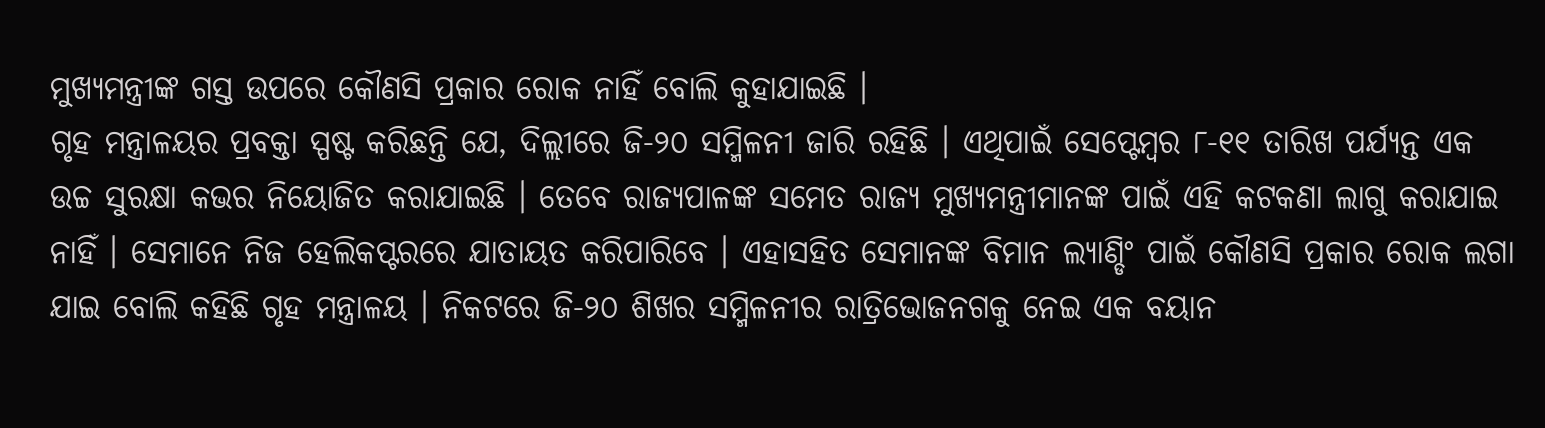ମୁଖ୍ୟମନ୍ତ୍ରୀଙ୍କ ଗସ୍ତ ଉପରେ କୌଣସି ପ୍ରକାର ରୋକ ନାହିଁ ବୋଲି କୁହାଯାଇଛି ।
ଗୃହ ମନ୍ତ୍ରାଳୟର ପ୍ରବକ୍ତା ସ୍ପଷ୍ଟ କରିଛନ୍ତି ଯେ, ଦିଲ୍ଲୀରେ ଜି-୨୦ ସମ୍ମିଳନୀ ଜାରି ରହିଛି । ଏଥିପାଇଁ ସେପ୍ଟେମ୍ବର ୮-୧୧ ତାରିଖ ପର୍ଯ୍ୟନ୍ତ ଏକ ଉଚ୍ଚ ସୁରକ୍ଷା କଭର ନିୟୋଜିତ କରାଯାଇଛି । ତେବେ ରାଜ୍ୟପାଳଙ୍କ ସମେତ ରାଜ୍ୟ ମୁଖ୍ୟମନ୍ତ୍ରୀମାନଙ୍କ ପାଇଁ ଏହି କଟକଣା ଲାଗୁ କରାଯାଇ ନାହିଁ । ସେମାନେ ନିଜ ହେଲିକପ୍ଟରରେ ଯାତାୟତ କରିପାରିବେ । ଏହାସହିତ ସେମାନଙ୍କ ବିମାନ ଲ୍ୟାଣ୍ଡିଂ ପାଇଁ କୌଣସି ପ୍ରକାର ରୋକ ଲଗା ଯାଇ ବୋଲି କହିଛି ଗୃହ ମନ୍ତ୍ରାଳୟ । ନିକଟରେ ଜି-୨୦ ଶିଖର ସମ୍ମିଳନୀର ରାତ୍ରିଭୋଜନଗକୁ ନେଇ ଏକ ବୟାନ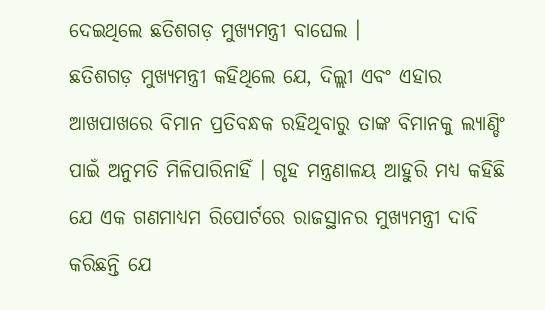ଦେଇଥିଲେ ଛତିଶଗଡ଼ ମୁଖ୍ୟମନ୍ତ୍ରୀ ବାଘେଲ ।
ଛତିଶଗଡ଼ ମୁଖ୍ୟମନ୍ତ୍ରୀ କହିଥିଲେ ଯେ, ଦିଲ୍ଲୀ ଏବଂ ଏହାର ଆଖପାଖରେ ବିମାନ ପ୍ରତିବନ୍ଧକ ରହିଥିବାରୁ ତାଙ୍କ ବିମାନକୁ ଲ୍ୟାଣ୍ଡିଂ ପାଇଁ ଅନୁମତି ମିଳିପାରିନାହିଁ । ଗୃହ ମନ୍ତ୍ରଣାଳୟ ଆହୁରି ମଧ୍ୟ କହିଛି ଯେ ଏକ ଗଣମାଧ୍ୟମ ରିପୋର୍ଟରେ ରାଜସ୍ଥାନର ମୁଖ୍ୟମନ୍ତ୍ରୀ ଦାବି କରିଛନ୍ତି ଯେ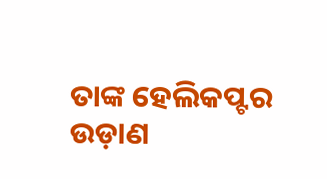ତାଙ୍କ ହେଲିକପ୍ଟର ଉଡ଼ାଣ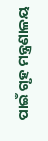ପାଇଁ ଗୃହ ମନ୍ତ୍ରଣାଳୟ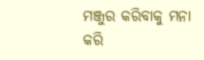ମଞ୍ଜୁର କରିବାକୁ ମନା କରି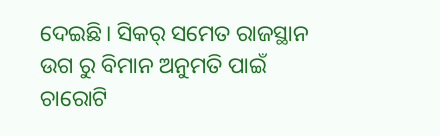ଦେଇଛି। ସିକର୍ ସମେତ ରାଜସ୍ଥାନ ଉଗ ରୁ ବିମାନ ଅନୁମତି ପାଇଁ ଚାରୋଟି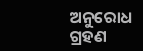ଅନୁରୋଧ ଗ୍ରହଣ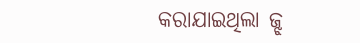କରାଯାଇଥିଲା ଜ୍ଝ